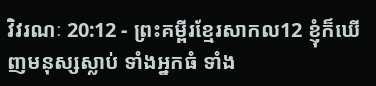វិវរណៈ 20:12 - ព្រះគម្ពីរខ្មែរសាកល12 ខ្ញុំក៏ឃើញមនុស្សស្លាប់ ទាំងអ្នកធំ ទាំង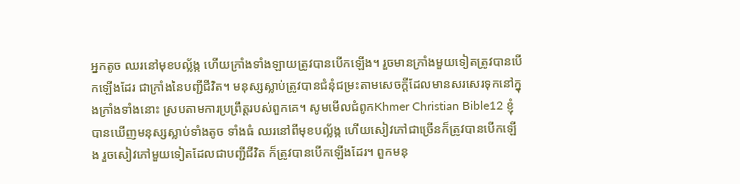អ្នកតូច ឈរនៅមុខបល្ល័ង្ក ហើយក្រាំងទាំងឡាយត្រូវបានបើកឡើង។ រួចមានក្រាំងមួយទៀតត្រូវបានបើកឡើងដែរ ជាក្រាំងនៃបញ្ជីជីវិត។ មនុស្សស្លាប់ត្រូវបានជំនុំជម្រះតាមសេចក្ដីដែលមានសរសេរទុកនៅក្នុងក្រាំងទាំងនោះ ស្របតាមការប្រព្រឹត្តរបស់ពួកគេ។ សូមមើលជំពូកKhmer Christian Bible12 ខ្ញុំបានឃើញមនុស្សស្លាប់ទាំងតូច ទាំងធំ ឈរនៅពីមុខបល្ល័ង្ក ហើយសៀវភៅជាច្រើនក៏ត្រូវបានបើកឡើង រួចសៀវភៅមួយទៀតដែលជាបញ្ជីជីវិត ក៏ត្រូវបានបើកឡើងដែរ។ ពួកមនុ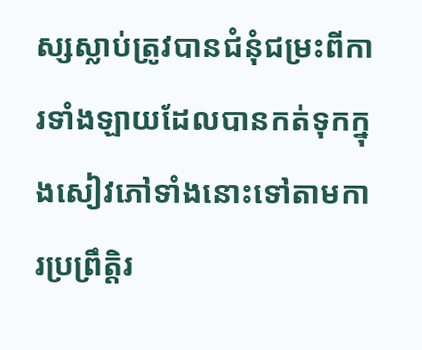ស្សស្លាប់ត្រូវបានជំនុំជម្រះពីការទាំងឡាយដែលបានកត់ទុកក្នុងសៀវភៅទាំងនោះទៅតាមការប្រព្រឹត្ដិរ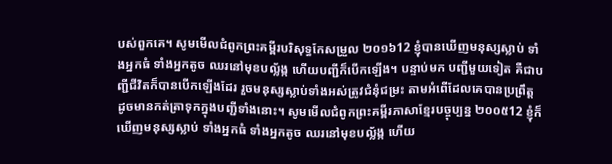បស់ពួកគេ។ សូមមើលជំពូកព្រះគម្ពីរបរិសុទ្ធកែសម្រួល ២០១៦12 ខ្ញុំបានឃើញមនុស្សស្លាប់ ទាំងអ្នកធំ ទាំងអ្នកតូច ឈរនៅមុខបល្ល័ង្ក ហើយបញ្ជីក៏បើកឡើង។ បន្ទាប់មក បញ្ជីមួយទៀត គឺជាបញ្ជីជីវិតក៏បានបើកឡើងដែរ រួចមនុស្សស្លាប់ទាំងអស់ត្រូវជំនុំជម្រះ តាមអំពើដែលគេបានប្រព្រឹត្ត ដូចមានកត់ត្រាទុកក្នុងបញ្ជីទាំងនោះ។ សូមមើលជំពូកព្រះគម្ពីរភាសាខ្មែរបច្ចុប្បន្ន ២០០៥12 ខ្ញុំក៏ឃើញមនុស្សស្លាប់ ទាំងអ្នកធំ ទាំងអ្នកតូច ឈរនៅមុខបល្ល័ង្ក ហើយ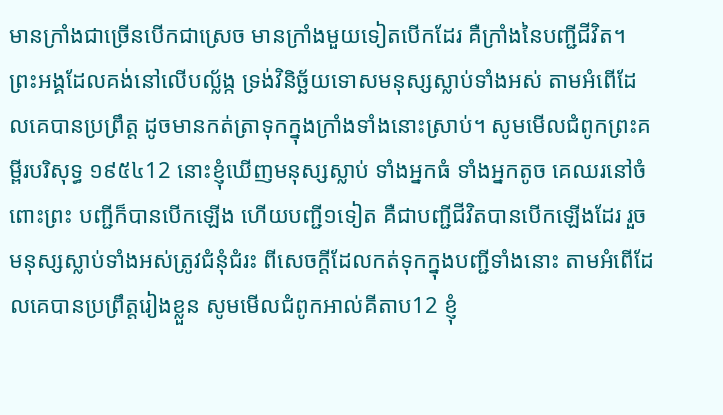មានក្រាំងជាច្រើនបើកជាស្រេច មានក្រាំងមួយទៀតបើកដែរ គឺក្រាំងនៃបញ្ជីជីវិត។ ព្រះអង្គដែលគង់នៅលើបល្ល័ង្ក ទ្រង់វិនិច្ឆ័យទោសមនុស្សស្លាប់ទាំងអស់ តាមអំពើដែលគេបានប្រព្រឹត្ត ដូចមានកត់ត្រាទុកក្នុងក្រាំងទាំងនោះស្រាប់។ សូមមើលជំពូកព្រះគម្ពីរបរិសុទ្ធ ១៩៥៤12 នោះខ្ញុំឃើញមនុស្សស្លាប់ ទាំងអ្នកធំ ទាំងអ្នកតូច គេឈរនៅចំពោះព្រះ បញ្ជីក៏បានបើកឡើង ហើយបញ្ជី១ទៀត គឺជាបញ្ជីជីវិតបានបើកឡើងដែរ រួចមនុស្សស្លាប់ទាំងអស់ត្រូវជំនុំជំរះ ពីសេចក្ដីដែលកត់ទុកក្នុងបញ្ជីទាំងនោះ តាមអំពើដែលគេបានប្រព្រឹត្តរៀងខ្លួន សូមមើលជំពូកអាល់គីតាប12 ខ្ញុំ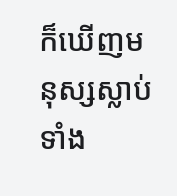ក៏ឃើញមនុស្សស្លាប់ ទាំង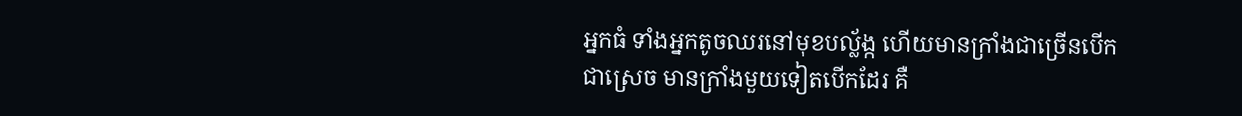អ្នកធំ ទាំងអ្នកតូចឈរនៅមុខបល្ល័ង្ក ហើយមានក្រាំងជាច្រើនបើកជាស្រេច មានក្រាំងមួយទៀតបើកដែរ គឺ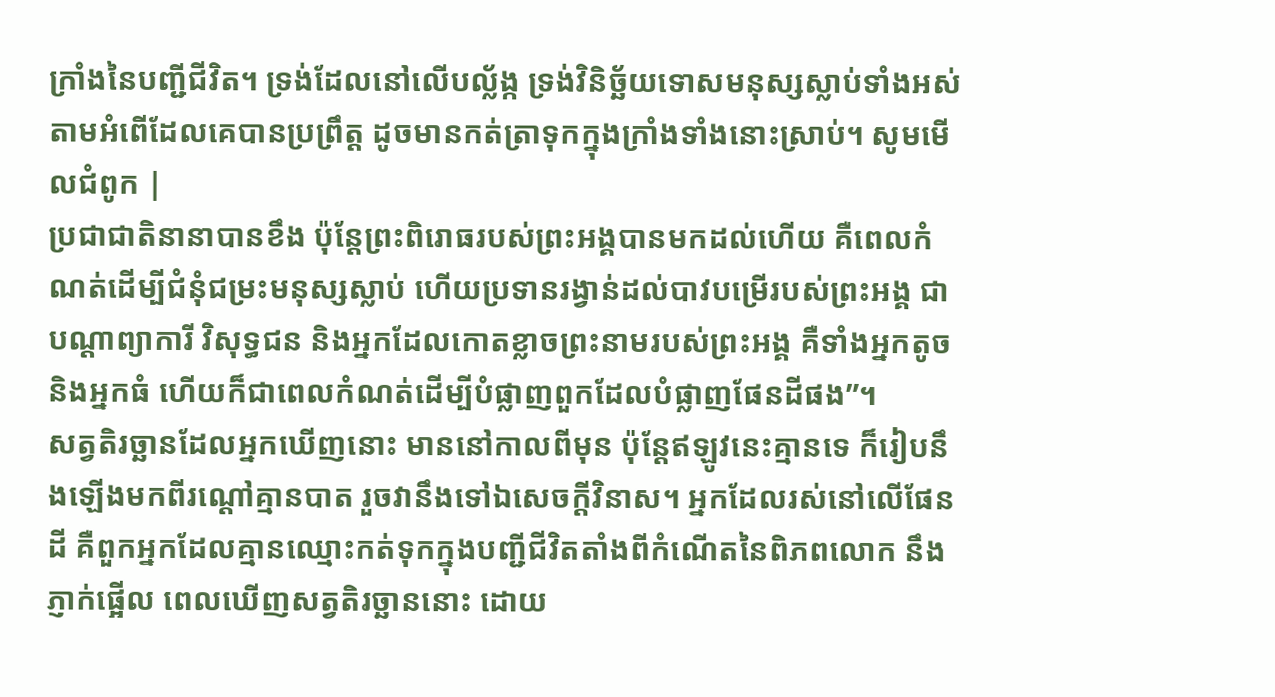ក្រាំងនៃបញ្ជីជីវិត។ ទ្រង់ដែលនៅលើបល្ល័ង្ក ទ្រង់វិនិច្ឆ័យទោសមនុស្សស្លាប់ទាំងអស់ តាមអំពើដែលគេបានប្រព្រឹត្ដ ដូចមានកត់ត្រាទុកក្នុងក្រាំងទាំងនោះស្រាប់។ សូមមើលជំពូក |
ប្រជាជាតិនានាបានខឹង ប៉ុន្តែព្រះពិរោធរបស់ព្រះអង្គបានមកដល់ហើយ គឺពេលកំណត់ដើម្បីជំនុំជម្រះមនុស្សស្លាប់ ហើយប្រទានរង្វាន់ដល់បាវបម្រើរបស់ព្រះអង្គ ជាបណ្ដាព្យាការី វិសុទ្ធជន និងអ្នកដែលកោតខ្លាចព្រះនាមរបស់ព្រះអង្គ គឺទាំងអ្នកតូច និងអ្នកធំ ហើយក៏ជាពេលកំណត់ដើម្បីបំផ្លាញពួកដែលបំផ្លាញផែនដីផង”។
សត្វតិរច្ឆានដែលអ្នកឃើញនោះ មាននៅកាលពីមុន ប៉ុន្តែឥឡូវនេះគ្មានទេ ក៏រៀបនឹងឡើងមកពីរណ្ដៅគ្មានបាត រួចវានឹងទៅឯសេចក្ដីវិនាស។ អ្នកដែលរស់នៅលើផែនដី គឺពួកអ្នកដែលគ្មានឈ្មោះកត់ទុកក្នុងបញ្ជីជីវិតតាំងពីកំណើតនៃពិភពលោក នឹងភ្ញាក់ផ្អើល ពេលឃើញសត្វតិរច្ឆាននោះ ដោយ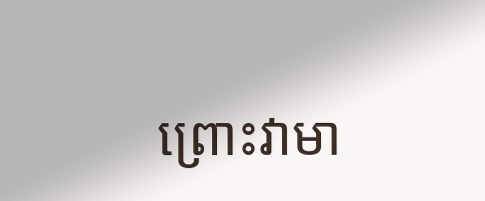ព្រោះវាមា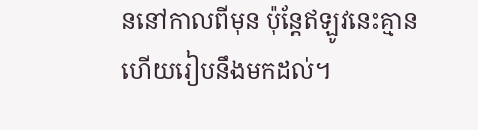ននៅកាលពីមុន ប៉ុន្តែឥឡូវនេះគ្មាន ហើយរៀបនឹងមកដល់។